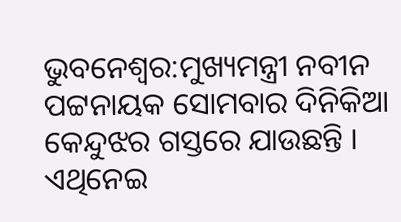ଭୁବନେଶ୍ୱର:ମୁଖ୍ୟମନ୍ତ୍ରୀ ନବୀନ ପଟ୍ଟନାୟକ ସୋମବାର ଦିନିକିଆ କେନ୍ଦୁଝର ଗସ୍ତରେ ଯାଉଛନ୍ତି । ଏଥିନେଇ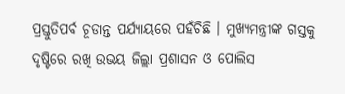ପ୍ରସ୍ତୁତିପର୍ବ ଚୂଡାନ୍ତ ପର୍ଯ୍ୟାୟରେ ପହଁଚିଛି । ମୁଖ୍ୟମନ୍ତ୍ରୀଙ୍କ ଗସ୍ତକୁ ଦୃଷ୍ଟିରେ ରଖି ଉଭୟ ଜିଲ୍ଲା ପ୍ରଶାସନ ଓ ପୋଲିସ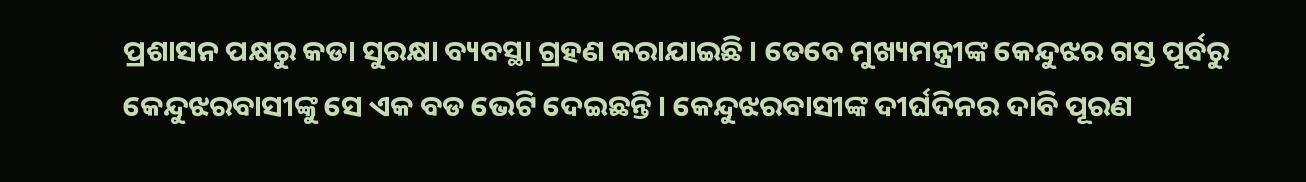ପ୍ରଶାସନ ପକ୍ଷରୁ କଡା ସୁରକ୍ଷା ବ୍ୟବସ୍ଥା ଗ୍ରହଣ କରାଯାଇଛି । ତେବେ ମୁଖ୍ୟମନ୍ତ୍ରୀଙ୍କ କେନ୍ଦୁଝର ଗସ୍ତ ପୂର୍ବରୁ କେନ୍ଦୁଝରବାସୀଙ୍କୁ ସେ ଏକ ବଡ ଭେଟି ଦେଇଛନ୍ତି । କେନ୍ଦୁଝରବାସୀଙ୍କ ଦୀର୍ଘଦିନର ଦାବି ପୂରଣ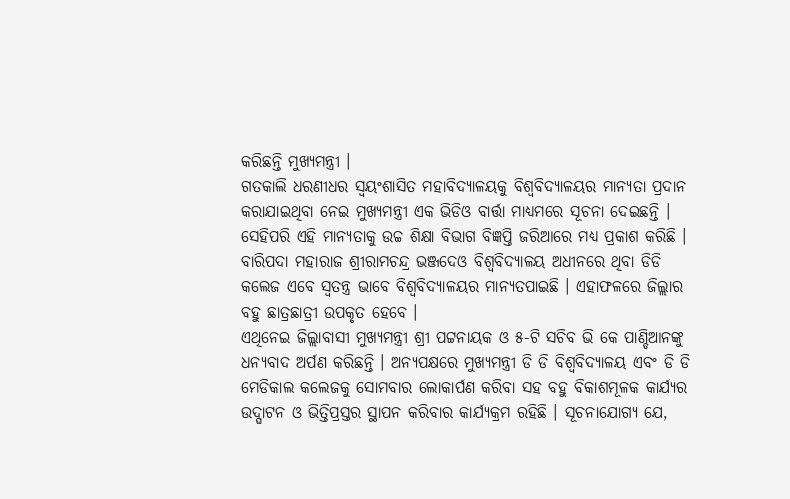କରିଛନ୍ତି ମୁଖ୍ୟମନ୍ତ୍ରୀ ।
ଗତକାଲି ଧରଣୀଧର ସ୍ୱୟଂଶାସିତ ମହାବିଦ୍ୟାଳୟକୁ ବିଶ୍ୱବିଦ୍ୟାଳୟର ମାନ୍ୟତା ପ୍ରଦାନ କରାଯାଇଥିବା ନେଇ ମୁଖ୍ୟମନ୍ତ୍ରୀ ଏକ ଭିଡିଓ ବାର୍ତ୍ତା ମାଧ୍ୟମରେ ସୂଚନା ଦେଇଛନ୍ତି ।
ସେହିପରି ଏହି ମାନ୍ୟତାକୁ ଉଚ୍ଚ ଶିକ୍ଷା ବିଭାଗ ବିଜ୍ଞପ୍ତି ଜରିଆରେ ମଧ୍ୟ ପ୍ରକାଶ କରିଛି । ବାରିପଦା ମହାରାଜ ଶ୍ରୀରାମଚନ୍ଦ୍ର ଭଞ୍ଜଦେଓ ବିଶ୍ୱବିଦ୍ୟାଳୟ ଅଧୀନରେ ଥିବା ଡିଡି କଲେଜ ଏବେ ସ୍ୱତନ୍ତ୍ର ଭାବେ ବିଶ୍ୱବିଦ୍ୟାଳୟର ମାନ୍ୟତପାଇଛି । ଏହାଫଳରେ ଜିଲ୍ଲାର ବହୁ ଛାତ୍ରଛାତ୍ରୀ ଉପକୃତ ହେବେ ।
ଏଥିନେଇ ଜିଲ୍ଲାବାସୀ ମୁଖ୍ୟମନ୍ତ୍ରୀ ଶ୍ରୀ ପଟ୍ଟନାୟକ ଓ ୫-ଟି ସଚିବ ଭି କେ ପାଣ୍ଡିଆନଙ୍କୁ ଧନ୍ୟବାଦ ଅର୍ପଣ କରିଛନ୍ତି । ଅନ୍ୟପକ୍ଷରେ ମୁଖ୍ୟମନ୍ତ୍ରୀ ଡି ଡି ବିଶ୍ୱବିଦ୍ୟାଳୟ ଏବଂ ଡି ଡି ମେଡିକାଲ କଲେଜକୁ ସୋମବାର ଲୋକାର୍ପଣ କରିବା ସହ ବହୁ ବିକାଶମୂଳକ କାର୍ଯ୍ୟର ଉଦ୍ଘାଟନ ଓ ଭିତ୍ତିପ୍ରସ୍ତର ସ୍ଥାପନ କରିବାର କାର୍ଯ୍ୟକ୍ରମ ରହିଛି । ସୂଚନାଯୋଗ୍ୟ ଯେ,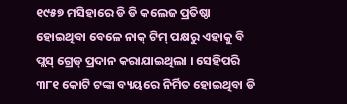୧୯୫୭ ମସିହାରେ ଡି ଡି କଲେଜ ପ୍ରତିଷ୍ଠା ହୋଇଥିବା ବେଳେ ନାକ୍ ଟିମ୍ ପକ୍ଷରୁ ଏହାକୁ ବି ପ୍ଲସ୍ ଗ୍ରେଡ୍ ପ୍ରଦାନ କରାଯାଇଥିଲା । ସେହିପରି ୩୮୧ କୋଟି ଟଙ୍କା ବ୍ୟୟରେ ନିର୍ମିତ ହୋଇଥିବା ଡି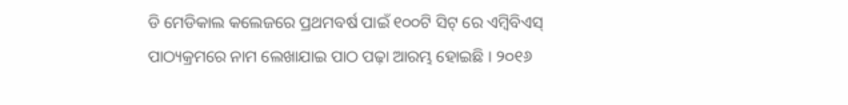ଡି ମେଡିକାଲ କଲେଜରେ ପ୍ରଥମବର୍ଷ ପାଇଁ ୧୦୦ଟି ସିଟ୍ ରେ ଏମ୍ବିବିଏସ୍ ପାଠ୍ୟକ୍ରମରେ ନାମ ଲେଖାଯାଇ ପାଠ ପଢ଼ା ଆରମ୍ଭ ହୋଇଛି । ୨୦୧୬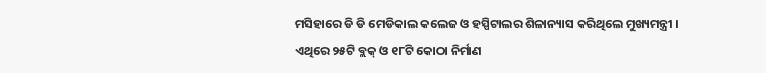ମସିହାରେ ଡି ଡି ମେଡିକାଲ କଲେଜ ଓ ହସ୍ପିଟାଲର ଶିଳାନ୍ୟାସ କରିଥିଲେ ମୁଖ୍ୟମନ୍ତ୍ରୀ ।
ଏଥିରେ ୨୫ଟି ବ୍ଲକ୍ ଓ ୧୮ଟି କୋଠା ନିର୍ମାଣ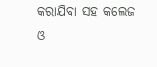କରାଯିବା ସହ କଲେଜ ଓ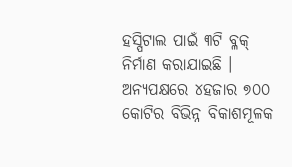ହସ୍ପିଟାଲ ପାଇଁ ୩ଟି ବ୍ଳକ୍ ନିର୍ମାଣ କରାଯାଇଛି । ଅନ୍ୟପକ୍ଷରେ ୪ହଜାର ୭୦୦ କୋଟିର ବିଭିନ୍ନ ବିକାଶମୂଳକ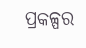ପ୍ରକଳ୍ପର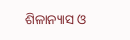ଶିଳାନ୍ୟାସ ଓ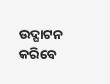ଉଦ୍ଘାଟନ କରିବେ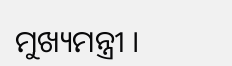ମୁଖ୍ୟମନ୍ତ୍ରୀ ।